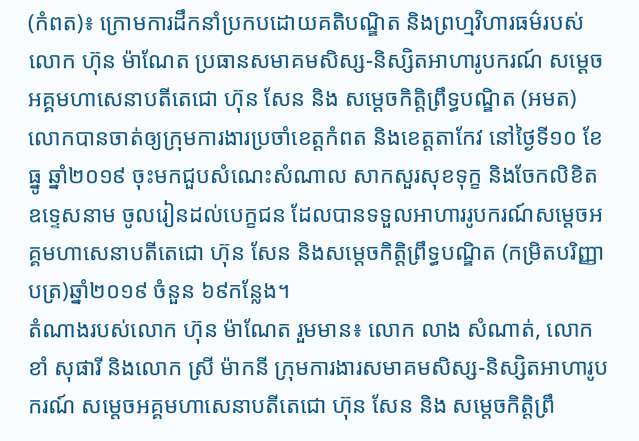(កំពត)៖ ក្រោមការដឹកនាំប្រកបដោយគតិបណ្ឌិត និងព្រហ្មវិហារធម៌របស់លោក ហ៊ុន ម៉ាណែត ប្រធានសមាគមសិស្ស-និស្សិតអាហារូបករណ៍ សម្ដេចអគ្គមហាសេនាបតីតេជោ ហ៊ុន សែន និង សម្ដេចកិត្តិព្រឹទ្ធបណ្ឌិត (អមត) លោកបានចាត់ឲ្យក្រុមការងារប្រចាំខេត្តកំពត និងខេត្តតាកែវ នៅថ្ងៃទី១០ ខែធ្នូ ឆ្នាំ២០១៩ ចុះមកជួបសំណេះសំណាល សាកសួរសុខទុក្ខ និងចែកលិខិតឧទ្ទេសនាម ចូលរៀនដល់បេក្ខជន ដែលបានទទួលអាហាររូបករណ៍សម្ដេចអគ្គមហាសេនាបតីតេជោ ហ៊ុន សែន និងសម្តេចកិត្តិព្រឹទ្ធបណ្ឌិត (កម្រិតបរិញ្ញាបត្រ)ឆ្នាំ២០១៩ ចំនួន ៦៩កន្លែង។
តំណាងរបស់លោក ហ៊ុន ម៉ាណែត រួមមាន៖ លោក លាង សំណាត់, លោក ខាំ សុផារី និងលោក ស្រី ម៉ាកនី ក្រុមការងារសមាគមសិស្ស-និស្សិតអាហារូបករណ៍ សម្ដេចអគ្គមហាសេនាបតីតេជោ ហ៊ុន សែន និង សម្ដេចកិត្តិព្រឹ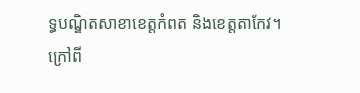ទ្ធបណ្ឌិតសាខាខេត្តកំពត និងខេត្តតាកែវ។
ក្រៅពី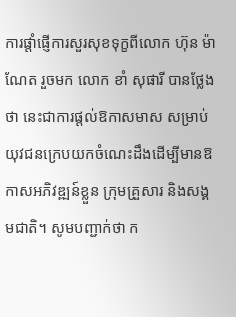ការផ្តាំផ្ញើការសួរសុខទុក្ខពីលោក ហ៊ុន ម៉ាណែត រួចមក លោក ខាំ សុផារី បានថ្លែងថា នេះជាការផ្ដល់ឱកាសមាស សម្រាប់យុវជនក្រេបយកចំណេះដឹងដើម្បីមានឱកាសអភិវឌ្ឍន៍ខ្លួន ក្រុមគ្រួសារ និងសង្គមជាតិ។ សូមបញ្ជាក់ថា ក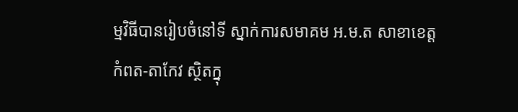ម្មវិធីបានរៀបចំនៅទី ស្នាក់ការសមាគម អ.ម.ត សាខាខេត្តកំពត-តាកែវ ស្ថិតក្នុ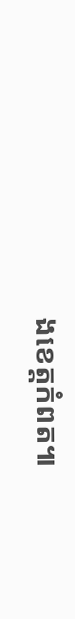ងខេត្តកំពត៕